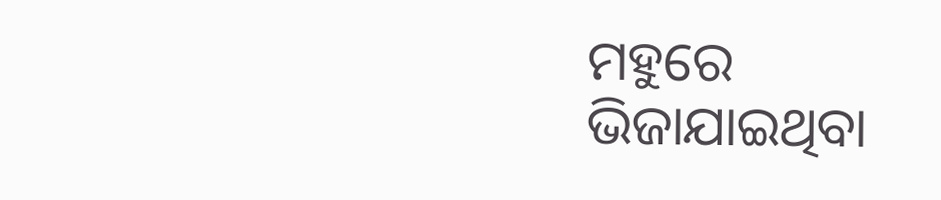ମହୁରେ ଭିଜାଯାଇଥିବା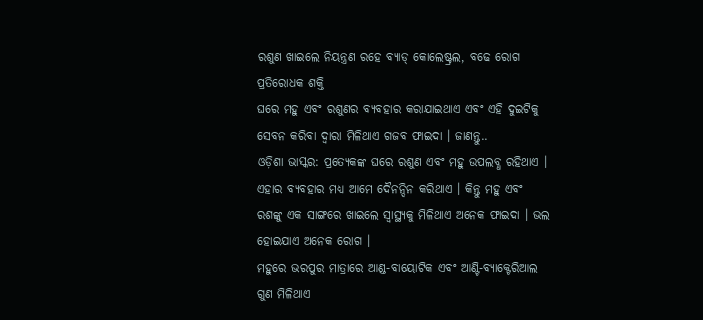ରଶୁଣ ଖାଇଲେ ନିୟନ୍ତ୍ରଣ ରହେ ବ୍ୟାଡ୍ କୋଲେଷ୍ଟ୍ରଲ, ବଢେ ରୋଗ ପ୍ରତିରୋଧକ ଶକ୍ତି
ଘରେ ମହୁ ଏବଂ ରଶୁଣର ବ୍ୟବହାର କରାଯାଇଥାଏ ଏବଂ ଏହି ଦୁଇଟିକୁ ସେବନ କରିବା ଦ୍ୱାରା ମିଳିଥାଏ ଗଜବ ଫାଇଦା । ଜାଣନ୍ତୁ..
ଓଡ଼ିଶା ଭାସ୍କର: ପ୍ରତ୍ୟେକଙ୍କ ଘରେ ରଶୁଣ ଏବଂ ମହୁ ଉପଲବ୍ଧ ରହିଥାଏ । ଏହାର ବ୍ୟବହାର ମଧ୍ୟ ଆମେ ଦୈନନ୍ଦିନ କରିଥାଏ । କିନ୍ତୁ ମହୁ ଏବଂ ରଶଙ୍କୁ ଏକ ସାଙ୍ଗରେ ଖାଇଲେ ସ୍ୱାସ୍ଥ୍ୟକୁ ମିଳିଥାଏ ଅନେକ ଫାଇଦା । ଭଲ ହୋଇଯାଏ ଅନେକ ରୋଗ ।
ମହୁରେ ଭରପୁର ମାତ୍ରାରେ ଆଣ୍ଡ-ବାୟୋଟିକ ଏବଂ ଆଣ୍ଟି-ବ୍ୟାକ୍ଟେରିଆଲ ଗୁଣ ମିଳିଥାଏ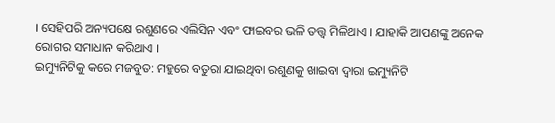। ସେହିପରି ଅନ୍ୟପକ୍ଷେ ରଶୁଣରେ ଏଲିସିନ ଏବଂ ଫାଇବର ଭଳି ତତ୍ତ୍ୱ ମିଳିଥାଏ । ଯାହାକି ଆପଣଙ୍କୁ ଅନେକ ରୋଗର ସମାଧାନ କରିଥାଏ ।
ଇମ୍ୟୁନିଟିକୁ କରେ ମଜବୁତ: ମହୁରେ ବତୁରା ଯାଇଥିବା ରଶୁଣକୁ ଖାଇବା ଦ୍ୱାରା ଇମ୍ୟୁନିଟି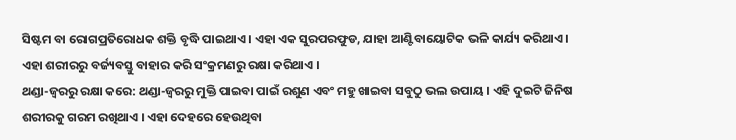ସିଷ୍ଟମ ବା ରୋଗପ୍ରତିରୋଧକ ଶକ୍ତି ବୃଦ୍ଧି ପାଇଥାଏ । ଏହା ଏକ ସୁରପରଫୁଡ, ଯାହା ଆଣ୍ଟିବାୟୋଟିକ ଭଳି କାର୍ଯ୍ୟ କରିଥାଏ । ଏହା ଶରୀରରୁ ବର୍ଜ୍ୟବସ୍ତୁ ବାହାର କରି ସଂକ୍ରମଣରୁ ରକ୍ଷା କରିଥାଏ ।
ଥଣ୍ଡା-ଜ୍ୱରରୁ ରକ୍ଷା କରେ: ଥଣ୍ଡା-ଜ୍ୱରରୁ ମୁକ୍ତି ପାଇବା ପାଇଁ ରଶୁଣ ଏବଂ ମହୁ ଖାଇବା ସବୁଠୁ ଭଲ ଉପାୟ । ଏହି ଦୁଇଟି ଜିନିଷ ଶରୀରକୁ ଗରମ ରଖିଥାଏ । ଏହା ଦେହରେ ହେଉଥିବା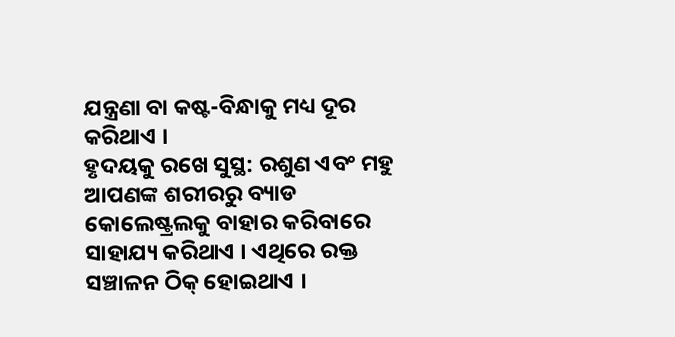ଯନ୍ତ୍ରଣା ବା କଷ୍ଟ-ବିନ୍ଧାକୁ ମଧ୍ୟ ଦୂର କରିଥାଏ ।
ହୃଦୟକୁ ରଖେ ସୁସ୍ଥ: ରଶୁଣ ଏବଂ ମହୁ ଆପଣଙ୍କ ଶରୀରରୁ ବ୍ୟାଡ କୋଲେଷ୍ଟ୍ରଲକୁ ବାହାର କରିବାରେ ସାହାଯ୍ୟ କରିଥାଏ । ଏଥିରେ ରକ୍ତ ସଞ୍ଚାଳନ ଠିକ୍ ହୋଇଥାଏ ।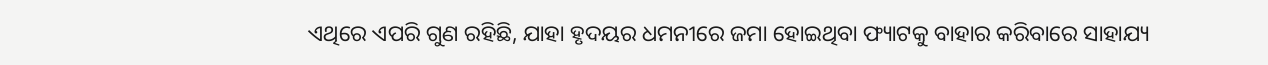ଏଥିରେ ଏପରି ଗୁଣ ରହିଛି, ଯାହା ହୃଦୟର ଧମନୀରେ ଜମା ହୋଇଥିବା ଫ୍ୟାଟକୁ ବାହାର କରିବାରେ ସାହାଯ୍ୟ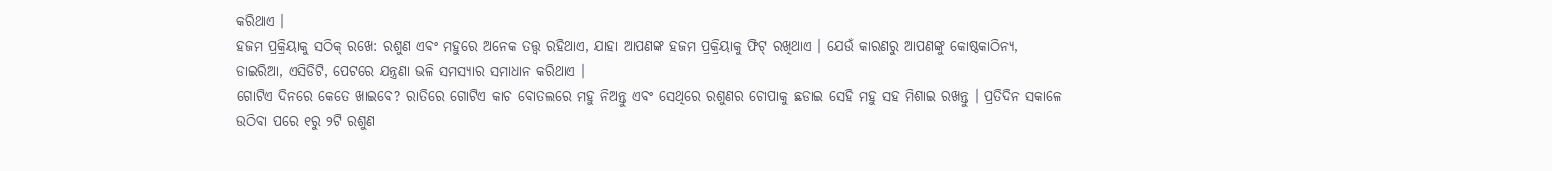କରିଥାଏ ।
ହଜମ ପ୍ରକ୍ରିୟାକୁ ସଠିକ୍ ରଖେ: ରଶୁଣ ଏବଂ ମହୁରେ ଅନେକ ତତ୍ତ୍ୱ ରହିଥାଏ, ଯାହା ଆପଣଙ୍କ ହଜମ ପ୍ରକ୍ରିୟାକୁ ଫିଟ୍ ରଖିଥାଏ । ଯେଉଁ କାରଣରୁ ଆପଣଙ୍କୁ କୋଷ୍ଠକାଠିନ୍ୟ, ଡାଇରିଆ, ଏସିଡିଟି, ପେଟରେ ଯନ୍ତ୍ରଣା ଭଳି ସମସ୍ୟାର ସମାଧାନ କରିଥାଏ ।
ଗୋଟିଏ ଦିନରେ କେତେ ଖାଇବେ? ରାତିରେ ଗୋଟିଏ କାଚ ବୋତଲରେ ମହୁ ନିଅନ୍ତୁ ଏବଂ ସେଥିରେ ରଶୁଣର ଚୋପାକୁ ଛଡାଇ ସେହି ମହୁ ସହ ମିଶାଇ ରଖନ୍ତୁ । ପ୍ରତିଦିନ ସକାଳେ ଉଠିବା ପରେ ୧ରୁ ୨ଟି ରଶୁଣ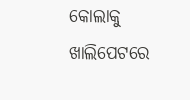କୋଲାକୁ ଖାଲିପେଟରେ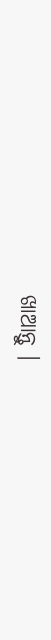ଖାଆନ୍ତୁ ।